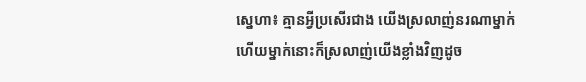ស្នេហា៖ គ្មានអ្វីប្រសើរជាង យើងស្រលាញ់នរណាម្នាក់ហើយម្នាក់នោះក៏ស្រលាញ់យើងខ្លាំងវិញដូច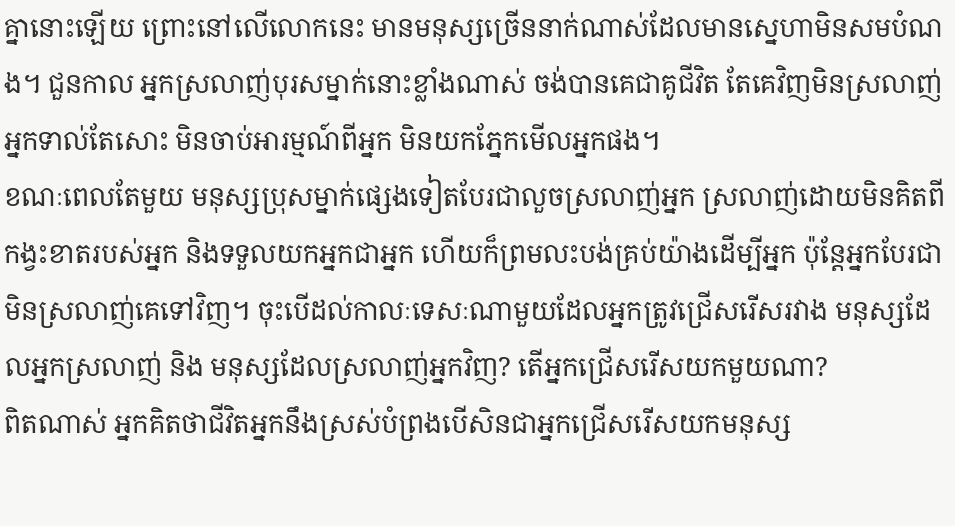គ្នានោះឡើយ ព្រោះនៅលើលោកនេះ មានមនុស្សច្រើននាក់ណាស់ដែលមានស្នេហាមិនសមបំណង។ ជួនកាល អ្នកស្រលាញ់បុរសម្នាក់នោះខ្លាំងណាស់ ចង់បានគេជាគូជីវិត តែគេវិញមិនស្រលាញ់អ្នកទាល់តែសោះ មិនចាប់អារម្មណ៍ពីអ្នក មិនយកភ្នែកមើលអ្នកផង។
ខណៈពេលតែមួយ មនុស្សប្រុសម្នាក់ផ្សេងទៀតបែរជាលួចស្រលាញ់អ្នក ស្រលាញ់ដោយមិនគិតពីកង្វះខាតរបស់អ្នក និងទទួលយកអ្នកជាអ្នក ហើយក៏ព្រមលះបង់គ្រប់យ៉ាងដើម្បីអ្នក ប៉ុន្តែអ្នកបែរជាមិនស្រលាញ់គេទៅវិញ។ ចុះបើដល់កាលៈទេសៈណាមួយដែលអ្នកត្រូវជ្រើសរើសរវាង មនុស្សដែលអ្នកស្រលាញ់ និង មនុស្សដែលស្រលាញ់អ្នកវិញ? តើអ្នកជ្រើសរើសយកមួយណា?
ពិតណាស់ អ្នកគិតថាជីវិតអ្នកនឹងស្រស់បំព្រងបើសិនជាអ្នកជ្រើសរើសយកមនុស្ស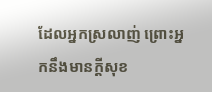ដែលអ្នកស្រលាញ់ ព្រោះអ្នកនឹងមានក្ដីសុខ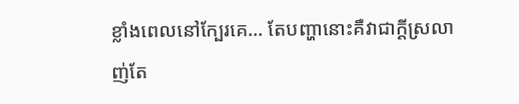ខ្លាំងពេលនៅក្បែរគេ... តែបញ្ហានោះគឺវាជាក្ដីស្រលាញ់តែ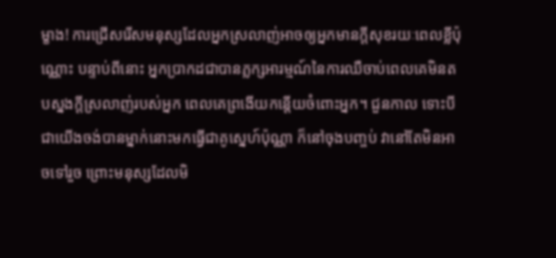ម្ខាង! ការជ្រើសរើសមនុស្សដែលអ្នកស្រលាញ់អាចឲ្យអ្នកមានក្ដីសុខរយៈពេលខ្លីប៉ុណ្ណោះ បន្ទាប់ពីនោះ អ្នកប្រាកដជាបានភ្លក្សអារម្មណ៍នៃការឈឺចាប់ពេលគេមិនតបស្នងក្ដីស្រលាញ់របស់អ្នក ពេលគេព្រងើយកន្តើយចំពោះអ្នក។ ជួនកាល ទោះបីជាយើងចង់បានម្នាក់នោះមកធ្វើជាគូស្នេហ៍ប៉ុណ្ណា ក៏នៅចុងបញ្ចប់ វានៅតែមិនអាចទៅរួច ព្រោះមនុស្សដែលមិ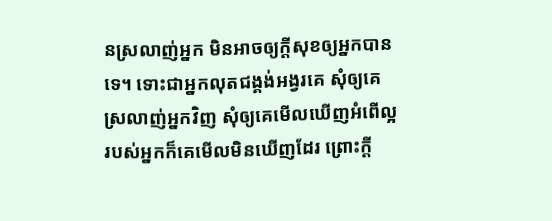នស្រលាញ់អ្នក មិនអាចឲ្យក្ដីសុខឲ្យអ្នកបានទេ។ ទោះជាអ្នកលុតជង្គង់អង្វរគេ សុំឲ្យគេស្រលាញ់អ្នកវិញ សុំឲ្យគេមើលឃើញអំពើល្អរបស់អ្នកក៏គេមើលមិនឃើញដែរ ព្រោះក្ដី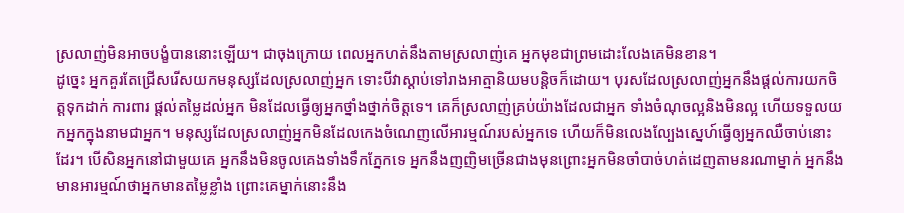ស្រលាញ់មិនអាចបង្ខំបាននោះឡើយ។ ជាចុងក្រោយ ពេលអ្នកហត់នឹងតាមស្រលាញ់គេ អ្នកមុខជាព្រមដោះលែងគេមិនខាន។
ដូច្នេះ អ្នកគួរតែជ្រើសរើសយកមនុស្សដែលស្រលាញ់អ្នក ទោះបីវាស្ដាប់ទៅរាងអាត្មានិយមបន្តិចក៏ដោយ។ បុរសដែលស្រលាញ់អ្នកនឹងផ្ដល់ការយកចិត្តទុកដាក់ ការពារ ផ្ដល់តម្លៃដល់អ្នក មិនដែលធ្វើឲ្យអ្នកថ្នាំងថ្នាក់ចិត្តទេ។ គេក៏ស្រលាញ់គ្រប់យ៉ាងដែលជាអ្នក ទាំងចំណុចល្អនិងមិនល្អ ហើយទទួលយកអ្នកក្នុងនាមជាអ្នក។ មនុស្សដែលស្រលាញ់អ្នកមិនដែលកេងចំណេញលើអារម្មណ៍របស់អ្នកទេ ហើយក៏មិនលេងល្បែងស្នេហ៍ធ្វើឲ្យអ្នកឈឺចាប់នោះដែរ។ បើសិនអ្នកនៅជាមួយគេ អ្នកនឹងមិនចូលគេងទាំងទឹកភ្នែកទេ អ្នកនឹងញញិមច្រើនជាងមុនព្រោះអ្នកមិនចាំបាច់ហត់ដេញតាមនរណាម្នាក់ អ្នកនឹងមានអារម្មណ៍ថាអ្នកមានតម្លៃខ្លាំង ព្រោះគេម្នាក់នោះនឹង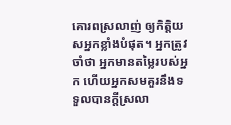គោរពស្រលាញ់ ឲ្យកិត្តិយសអ្នកខ្លាំងបំផុត។ អ្នកត្រូវចាំថា អ្នកមានតម្លៃរបស់អ្នក ហើយអ្នកសមគួរនឹងទទួលបានក្ដីស្រលា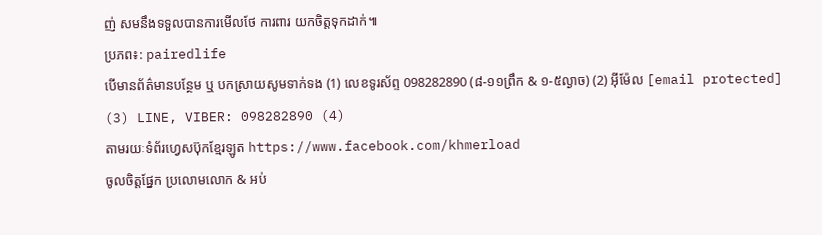ញ់ សមនឹងទទួលបានការមើលថែ ការពារ យកចិត្តទុកដាក់៕
ប្រភព៖: pairedlife
បើមានព័ត៌មានបន្ថែម ឬ បកស្រាយសូមទាក់ទង (1) លេខទូរស័ព្ទ 098282890 (៨-១១ព្រឹក & ១-៥ល្ងាច) (2) អ៊ីម៉ែល [email protected]
(3) LINE, VIBER: 098282890 (4)
តាមរយៈទំព័រហ្វេសប៊ុកខ្មែរឡូត https://www.facebook.com/khmerload
ចូលចិត្តផ្នែក ប្រលោមលោក & អប់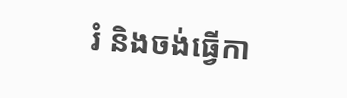រំ និងចង់ធ្វើកា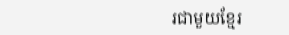រជាមួយខ្មែរ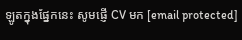ឡូតក្នុងផ្នែកនេះ សូមផ្ញើ CV មក [email protected]